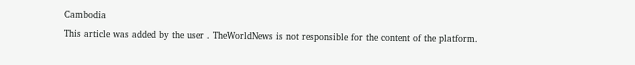Cambodia
This article was added by the user . TheWorldNews is not responsible for the content of the platform.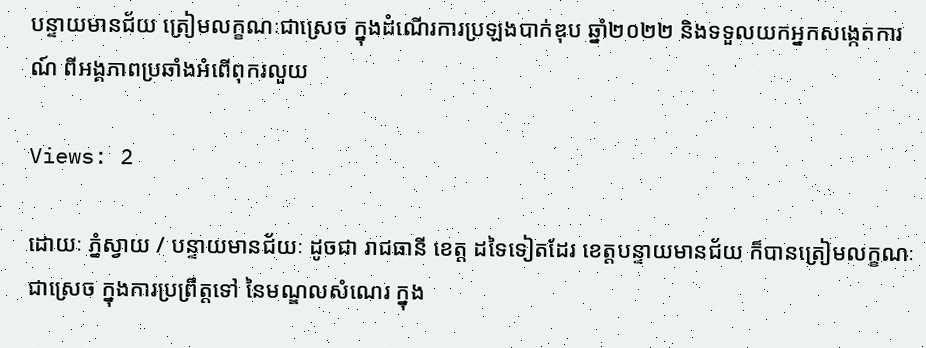បន្ទាយមានជ័យ ត្រៀមលក្ខណៈជាស្រេច ក្នុងដំណើរការប្រឡងបាក់ឌុប ឆ្នាំ២០២២ និងទទួលយកអ្នកសង្កេតការណ៍ ពីអង្គភាពប្រឆាំងអំពើពុករលួយ

Views: 2

ដោយៈ ភ្នំស្វាយ / បន្ទាយមានជ័យៈ ដូចជា រាជធានី ខេត្ត ដទៃទៀតដែរ ខេត្តបន្ទាយមានជ័យ ក៏បានត្រៀមលក្ខណៈជាស្រេច ក្នុងការប្រព្រឹត្តទៅ នៃមណ្ឌលសំណេរ ក្នុង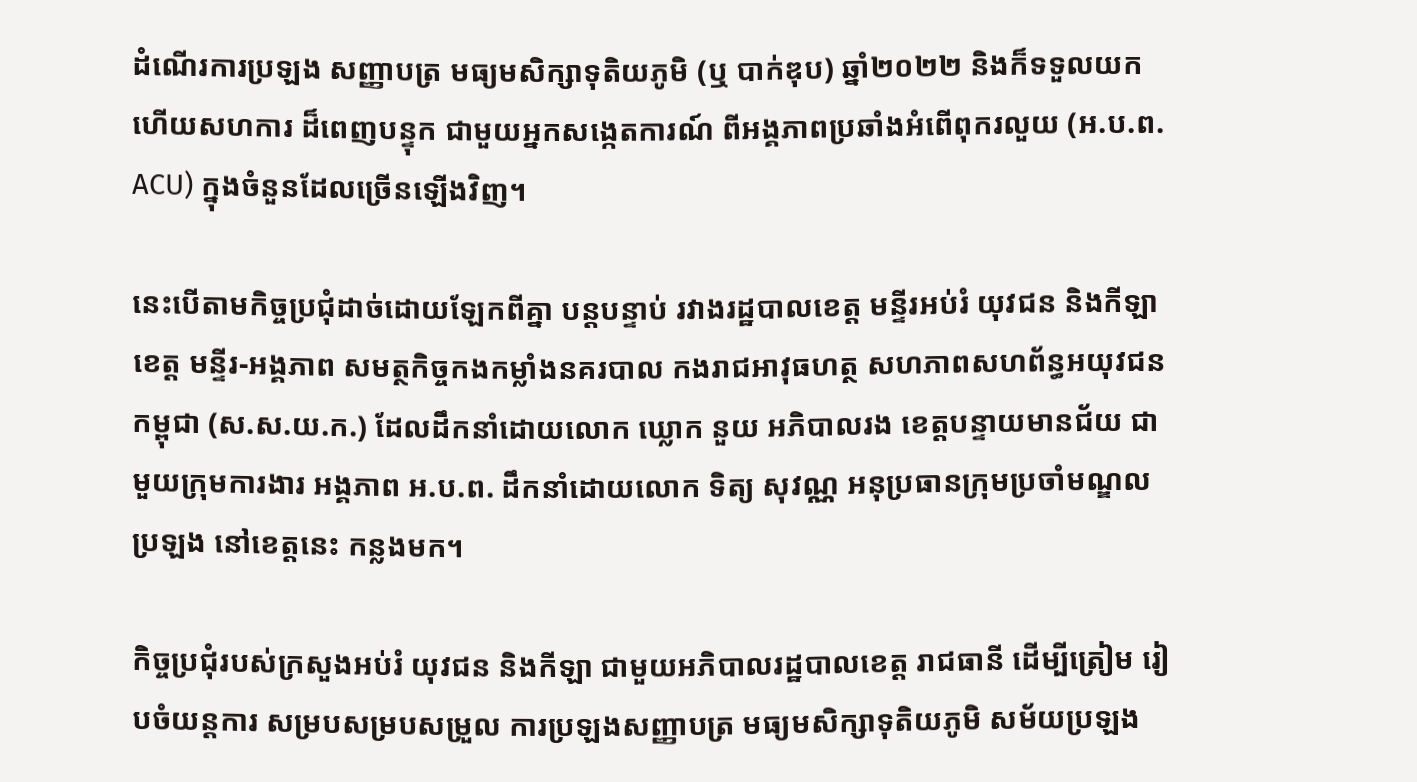ដំណើរការប្រឡង សញ្ញាបត្រ មធ្យមសិក្សាទុតិយភូមិ (ឬ បាក់ឌុប) ឆ្នាំ២០២២ និងក៏ទទួលយក ហើយសហការ ដ៏ពេញបន្ទុក ជាមួយអ្នកសង្កេតការណ៍ ពីអង្គភាពប្រឆាំងអំពើពុករលួយ (អ.ប.ព. ACU) ក្នុងចំនួនដែលច្រើនឡើងវិញ។

នេះបើតាមកិច្ចប្រជុំដាច់ដោយឡែកពីគ្នា បន្តបន្ទាប់ រវាងរដ្ឋបាលខេត្ត មន្ទីរអប់រំ យុវជន និងកីឡាខេត្ត មន្ទីរ-អង្គភាព សមត្ថកិច្ចកងកម្លាំងនគរបាល កងរាជអាវុធហត្ថ សហភាពសហព័ន្ធអយុវជនកម្ពុជា (ស.ស.យ.ក.) ដែលដឹកនាំដោយលោក ឃ្លោក នួយ អភិបាលរង ខេត្តបន្ទាយមានជ័យ ជាមួយក្រុមការងារ អង្គភាព អ.ប.ព. ដឹកនាំដោយលោក ទិត្យ សុវណ្ណ អនុប្រធានក្រុមប្រចាំមណ្ឌលប្រឡង នៅខេត្តនេះ កន្លងមក។

កិច្ចប្រជុំរបស់ក្រសួងអប់រំ យុវជន និងកីឡា ជាមួយអភិបាលរដ្ឋបាលខេត្ត រាជធានី ដើម្បីត្រៀម រៀបចំយន្តការ សម្របសម្របសម្រួល ការប្រឡងសញ្ញាបត្រ មធ្យមសិក្សាទុតិយភូមិ សម័យប្រឡង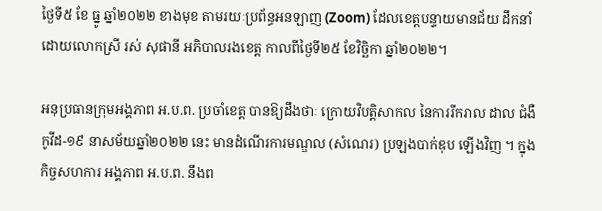ថ្ងៃទី៥ ខែ ធ្នូ ឆ្នាំ២០២២ ខាងមុខ តាមរយៈប្រព័ន្ធអនឡាញ (Zoom) ដែលខេត្តបន្ទាយមានជ័យ ដឹកនាំដោយលោកស្រី រស់ សុផានី អភិបាលរងខេត្ត កាលពីថ្ងៃទី២៥ ខែវិច្ឆិកា ឆ្នាំ២០២២។

អនុប្រធានក្រុមអង្គភាព អ.ប.ព. ប្រចាំខេត្ត បានឱ្យដឹងថាៈ ក្រោយវិបត្តិសាកល នៃការរីករាល ដាល ជំងឺកូវីដ-១៩ នាសម័យឆ្នាំ២០២២ នេះ មានដំណើរការមណ្ឌល (សំណេរ) ប្រឡងបាក់ឌុប ឡើងវិញ ។ ក្នុងកិច្ចសហការ អង្គភាព អ.ប.ព. នឹងព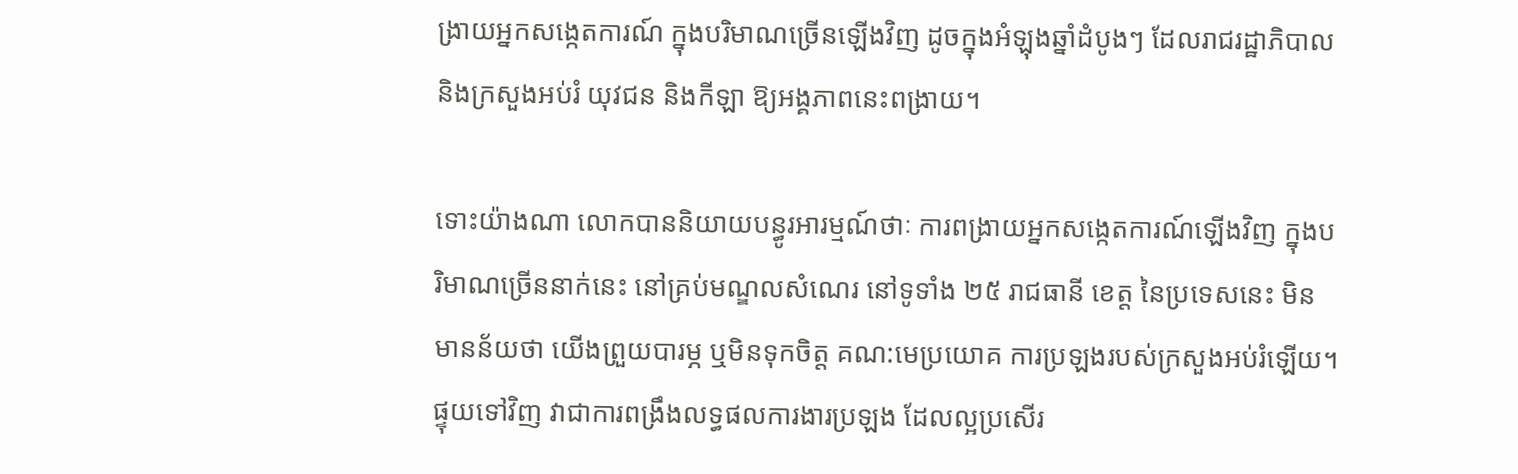ង្រាយអ្នកសង្កេតការណ៍ ក្នុងបរិមាណច្រើនឡើងវិញ ដូចក្នុងអំឡុងឆ្នាំដំបូងៗ ដែលរាជរដ្ឋាភិបាល និងក្រសួងអប់រំ យុវជន និងកីឡា ឱ្យអង្គភាពនេះពង្រាយ។

ទោះយ៉ាងណា លោកបាននិយាយបន្ធូរអារម្មណ៍ថាៈ ការពង្រាយអ្នកសង្កេតការណ៍ឡើងវិញ ក្នុងបរិមាណច្រើននាក់នេះ នៅគ្រប់មណ្ឌលសំណេរ នៅទូទាំង ២៥ រាជធានី ខេត្ត នៃប្រទេសនេះ មិនមានន័យថា យើងព្រួយបារម្ភ ឬមិនទុកចិត្ត គណ:មេប្រយោគ ការប្រឡងរបស់ក្រសួងអប់រំឡើយ។ ផ្ទុយទៅវិញ វាជាការពង្រឹងលទ្ធផលការងារប្រឡង ដែលល្អប្រសើរ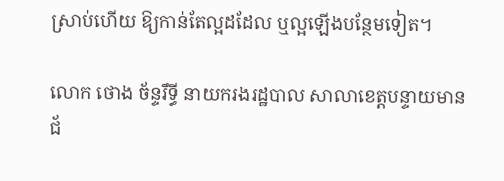ស្រាប់ហើយ ឱ្យកាន់តែល្អដដែល ឬល្អឡើងបន្ថែមទៀត។

លោក ថោង ច័ន្ទរឹទ្ធី នាយករងរដ្ឋបាល សាលាខេត្តបន្ទាយមានជ័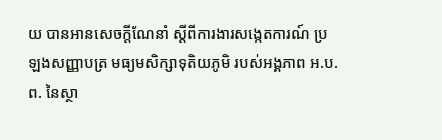យ បានអានសេចក្តីណែនាំ ស្តីពីការងារសង្កេតការណ៍ ប្រឡងសញ្ញាបត្រ មធ្យមសិក្សាទុតិយភូមិ របស់អង្គភាព អ.ប.ព. នៃស្ថា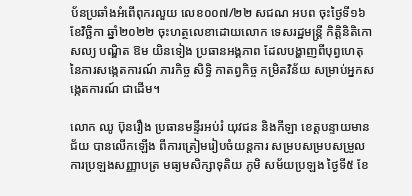ប័នប្រឆាំងអំពើពុករលួយ លេខ០០៧/២២ សជណ អបព ចុះថ្ងៃទី១៦ ខែវិច្ឆិកា ឆ្នាំ២០២២ ចុះហត្ថលេខាដោយលោក ទេសរដ្ឋមន្ត្រី កិត្តិនិតិកោសល្យ បណ្ឌិត ឱម យិនទៀង ប្រធានអង្គភាព ដែលបង្ហាញពីបុព្វហេតុ នៃការសង្កេតការណ៍ ភារកិច្ច សិទ្ធិ កាតព្វកិច្ច កម្រិតវិន័យ សម្រាប់អ្នកសង្កេតការណ៍ ជាដើម។

លោក ឈូ ប៊ុនរឿង ប្រធានមន្ទីរអប់រំ យុវជន និងកីឡា ខេត្តបន្ទាយមានជ័យ បានលើកឡើង ពីការត្រៀមរៀបចំយន្តការ សម្របសម្របសម្រួល ការប្រឡងសញ្ញាបត្រ មធ្យមសិក្សាទុតិយ ភូមិ សម័យប្រឡង ថ្ងៃទី៥ ខែ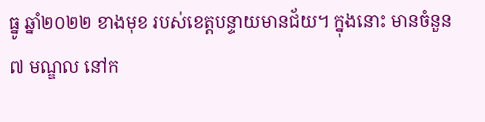ធ្នូ ឆ្នាំ២០២២ ខាងមុខ របស់ខេត្តបន្ទាយមានជ័យ។ ក្នុងនោះ មានចំនួន ៧ មណ្ឌល នៅក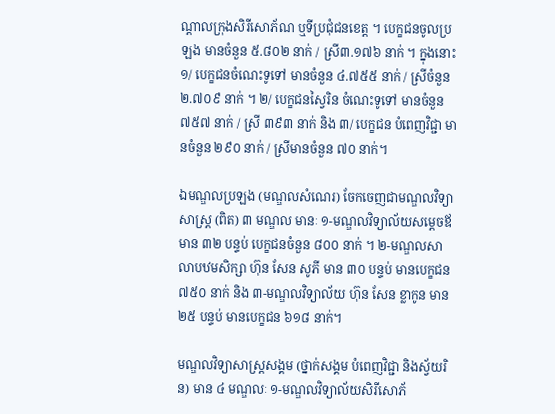ណ្តាលក្រុងសិរីសោភ័ណ ឬទីប្រជុំជនខេត្ត ។ បេក្ខជនចូលប្រឡង មានចំនួន ៥.៨០២ នាក់ / ស្រី៣.១៧៦ នាក់ ។ ក្នុងនោះ ១/ បេក្ខជនចំណេះទូទៅ មានចំនួន ៤.៧៥៥ នាក់ / ស្រីចំនួន ២.៧០៩ នាក់ ។ ២/ បេក្ខជនស្វៃរិន ចំណេះទូទៅ មានចំនួន ៧៥៧ នាក់ / ស្រី ៣៩៣ នាក់ និង ៣/ បេក្ខជន បំពេញវិជ្ជា មានចំនួន ២៩០ នាក់ / ស្រីមានចំនួន ៧០ នាក់។

ឯមណ្ឌលប្រឡង (មណ្ឌលសំណេរ) ចែកចេញជាមណ្ឌលវិទ្យាសាស្ត្រ (ពិត) ៣ មណ្ឌល មានៈ ១-មណ្ឌលវិទ្យាល័យសម្តេចឪ មាន ៣២ បន្ទប់ បេក្ខជនចំនួន ៨០០ នាក់ ។ ២-មណ្ឌលសាលាបឋមសិក្សា ហ៊ុន សែន សូភី មាន ៣០ បន្ទប់ មានបេក្ខជន ៧៥០ នាក់ និង ៣-មណ្ឌលវិទ្យាល័យ ហ៊ុន សែន ខ្លាកូន មាន ២៥ បន្ទប់ មានបេក្ខជន ៦១៨ នាក់។

មណ្ឌលវិទ្យាសាស្ត្រសង្គម (ថ្នាក់សង្គម បំពេញវិជ្ជា និងស្វ័យរិន) មាន ៤ មណ្ឌលៈ ១-មណ្ឌលវិទ្យាល័យសិរីសោភ័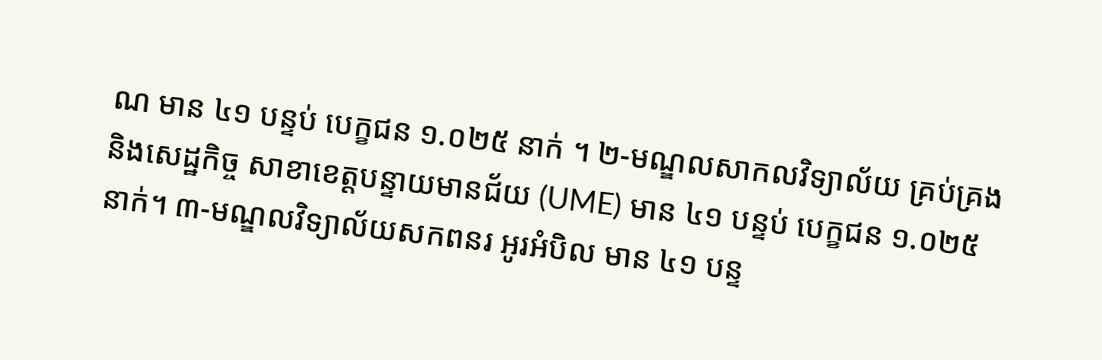ណ មាន ៤១ បន្ទប់ បេក្ខជន ១.០២៥ នាក់ ។ ២-មណ្ឌលសាកលវិទ្យាល័យ គ្រប់គ្រងនិងសេដ្ឋកិច្ច សាខាខេត្តបន្ទាយមានជ័យ (UME) មាន ៤១ បន្ទប់ បេក្ខជន ១.០២៥ នាក់។ ៣-មណ្ឌលវិទ្យាល័យសកពនរ អូរអំបិល មាន ៤១ បន្ទ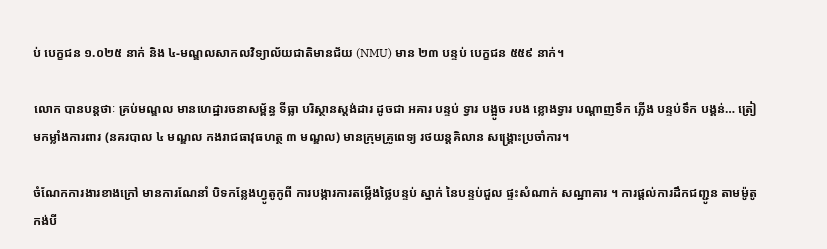ប់ បេក្ខជន ១.០២៥ នាក់ និង ៤-មណ្ឌលសាកលវិទ្យាល័យជាតិមានជ័យ (NMU) មាន ២៣ បន្ទប់ បេក្ខជន ៥៥៩ នាក់។

លោក បានបន្តថាៈ គ្រប់មណ្ឌល មានហេដ្ឋារចនាសម្ព័ន្ធ ទីធ្លា បរិស្ថានស្តង់ដារ ដូចជា អគារ បន្ទប់ ទ្វារ បង្អូច របង ខ្លោងទ្វារ បណ្តាញទឹក ភ្លើង បន្ទប់ទឹក បង្គន់… ត្រៀមកម្លាំងការពារ (នគរបាល ៤ មណ្ឌល កងរាជធាវុធហត្ថ ៣ មណ្ឌល) មានក្រុមគ្រូពេទ្យ រថយន្តគិលាន សង្គ្រោះប្រចាំការ។

ចំណែកការងារខាងក្រៅ មានការណែនាំ បិទកន្លែងហ្វូតូកូពី ការបង្ការការតម្លើងថ្លៃបន្ទប់ ស្នាក់ នៃបន្ទប់ជួល ផ្ទះសំណាក់ សណ្ឋាគារ ។ ការផ្តល់ការដឹកជញ្ជូន តាមម៉ូតូកង់បី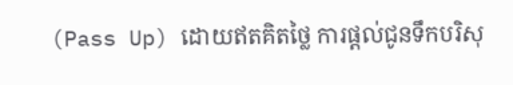(Pass Up) ដោយឥតគិតថ្លៃ ការផ្តល់ជូនទឹកបរិសុ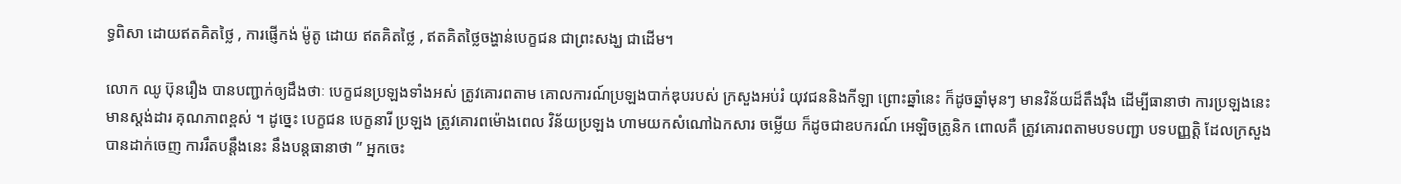ទ្ធពិសា ដោយឥតគិតថ្លៃ , ការផ្ញើកង់ ម៉ូតូ ដោយ ឥតគិតថ្លៃ , ឥតគិតថ្លៃចង្ហាន់បេក្ខជន ជាព្រះសង្ឃ ជាដើម។

លោក ឈូ ប៊ុនរឿង បានបញ្ជាក់ឲ្យដឹងថាៈ បេក្ខជនប្រឡងទាំងអស់ ត្រូវគោរពតាម គោលការណ៍ប្រឡងបាក់ឌុបរបស់ ក្រសួងអប់រំ យុវជននិងកីឡា ព្រោះឆ្នាំនេះ ក៏ដូចឆ្នាំមុនៗ មានវិន័យដ៏តឹងរ៉ឹង ដើម្បីធានាថា ការប្រឡងនេះ មានស្តង់ដារ គុណភាពខ្ពស់ ។ ដូច្នេះ បេក្ខជន បេក្ខនារី ប្រឡង ត្រូវគោរពម៉ោងពេល វិន័យប្រឡង ហាមយកសំណៅឯកសារ ចម្លើយ ក៏ដូចជាឧបករណ៍ អេឡិចត្រូនិក ពោលគឺ ត្រូវគោរពតាមបទបញ្ជា បទបញ្ញត្តិ ដែលក្រសួង បានដាក់ចេញ ការរឹតបន្តឹងនេះ នឹងបន្តធានាថា ” អ្នកចេះ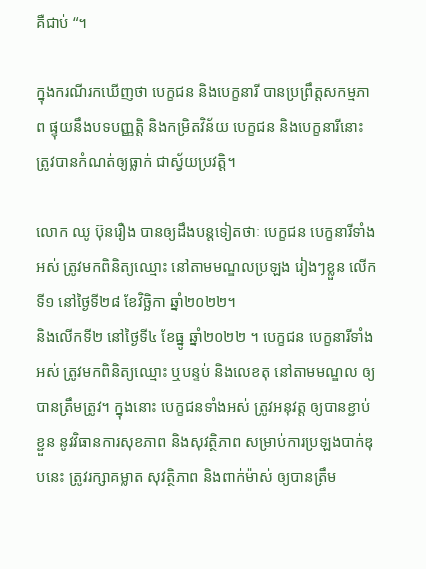គឺជាប់ “។

ក្នុងករណីរកឃើញថា បេក្ខជន និងបេក្ខនារី បានប្រព្រឹត្តសកម្មភាព ផ្ទុយនឹងបទបញ្ញត្តិ និងកម្រិតវិន័យ បេក្ខជន និងបេក្ខនារីនោះ ត្រូវបានកំណត់ឲ្យធ្លាក់ ជាស្វ័យប្រវត្តិ។

លោក ឈូ ប៊ុនរឿង បានឲ្យដឹងបន្តទៀតថាៈ បេក្ខជន បេក្ខនារីទាំងអស់ ត្រូវមកពិនិត្យឈ្មោះ នៅតាមមណ្ឌលប្រឡង រៀងៗខ្លួន លើកទី១ នៅថ្ងៃទី២៨ ខែវិច្ឆិកា ឆ្នាំ២០២២។
និងលើកទី២ នៅថ្ងៃទី៤ ខែធ្នូ ឆ្នាំ២០២២ ។ បេក្ខជន បេក្ខនារីទាំងអស់ ត្រូវមកពិនិត្យឈ្មោះ ឬបន្ទប់ និងលេខតុ នៅតាមមណ្ឌល ឲ្យបានត្រឹមត្រូវ។ ក្នុងនោះ បេក្ខជនទាំងអស់ ត្រូវអនុវត្ត ឲ្យបានខ្ជាប់ខ្ជួន នូវវិធានការសុខភាព និងសុវត្ថិភាព សម្រាប់ការប្រឡងបាក់ឌុបនេះ ត្រូវរក្សាគម្លាត សុវត្ថិភាព និងពាក់ម៉ាស់ ឲ្យបានត្រឹម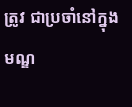ត្រូវ ជាប្រចាំនៅក្នុងមណ្ឌ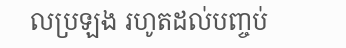លប្រឡង រហូតដល់បញ្ចប់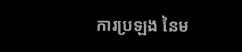ការប្រឡង នៃម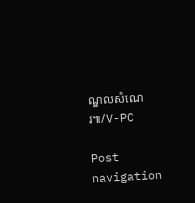ណ្ឌលសំណេរ៕/V-PC

Post navigation